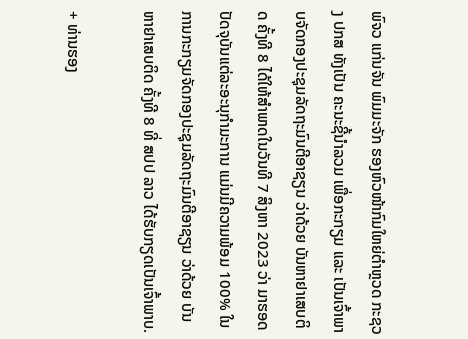ພົຈວ ແກ່ນຈັນ ພົມມະຈັກ ຮອງຫົວໜ້າກົມໃຫຍ່ຕໍາຫຼວດ ກະຊວງ ປກສ ທັງເປັນ ຄະນະຊີ້ນໍາລວມ ເພື່ອກະກຽມ ແລະ ເປັນເຈົ້າພາບຈັດກອງປະຊຸມລັດຖະມົນຕີອາຊຽນ ວ່າດ້ວຍ ບັນຫາຢາເສບຕິດ ຄັ້ງທີ 8 ໄດ້ໃຫ້ສໍາພາດໃນວັນທີ 7 ສິງຫາ 2023 ວ່າ ມາຮອດປັດຈຸບັນແຕ່ລະອະນຸກໍາມະການ ແມ່ນມີຄວາມພ້ອມ 100% ໃນການກະກຽມຈັດກອງປະຊຸມລັດຖະມົນຕີອາຊຽນ ວ່າດ້ວຍ ບັນຫາຢາເສບຕິດ ຄັ້ງທີ 8 ທີ່ ສປປ ລາວ ໄດ້ຮັບກຽດເປັນເຈົ້າພາບ.

+ ທ່ານຮອງ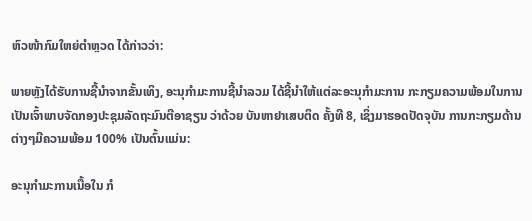ຫົວໜ້າກົມໃຫຍ່ຕໍາຫຼວດ ໄດ້ກ່າວວ່າ:

ພາຍຫຼັງໄດ້ຮັບການຊີ້ນໍາຈາກຂັ້ນເທິງ, ອະນຸກໍາມະການຊີ້ນໍາລວມ ໄດ້ຊີ້ນໍາໃຫ້ແຕ່ລະອະນຸກໍາມະການ ກະກຽມຄວາມພ້ອມໃນການເປັນເຈົ້າພາບຈັດກອງປະຊຸມລັດຖະມົນຕີອາຊຽນ ວ່າດ້ວຍ ບັນຫາຢາເສບຕິດ ຄັ້ງທີ 8, ເຊິ່ງມາຮອດປັດຈຸບັນ ການກະກຽມດ້ານຕ່າງໆມີຄວາມພ້ອມ 100% ເປັນຕົ້ນແມ່ນ:

ອະນຸກໍາມະການເນື້ອໃນ ກໍ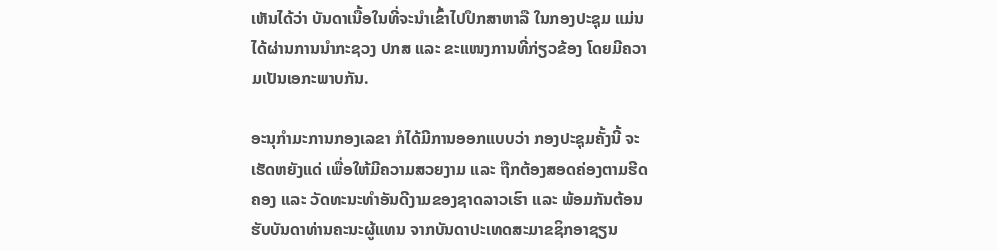ເຫັນໄດ້ວ່າ ບັນດາເນື້ອໃນທີ່ຈະນໍາເຂົ້າໄປປຶກສາຫາລື ໃນກອງປະຊຸມ ແມ່ນໄດ້ຜ່ານການນໍາກະຊວງ ປກສ ແລະ ຂະແໜງການທີ່ກ່ຽວຂ້ອງ ໂດຍມີຄວາມເປັນເອກະພາບກັນ.

ອະນຸກໍາມະການກອງເລຂາ ກໍໄດ້ມີການອອກແບບວ່າ ກອງປະຊຸມຄັ້ງນີ້ ຈະເຮັດຫຍັງແດ່ ເພື່ອໃຫ້ມີຄວາມສວຍງາມ ແລະ ຖືກຕ້ອງສອດຄ່ອງຕາມຮີດຄອງ ແລະ ວັດທະນະທໍາອັນດີງາມຂອງຊາດລາວເຮົາ ແລະ ພ້ອມກັນຕ້ອນຮັບບັນດາທ່ານຄະນະຜູ້ແທນ ຈາກບັນດາປະເທດສະມາຂຊິກອາຊຽນ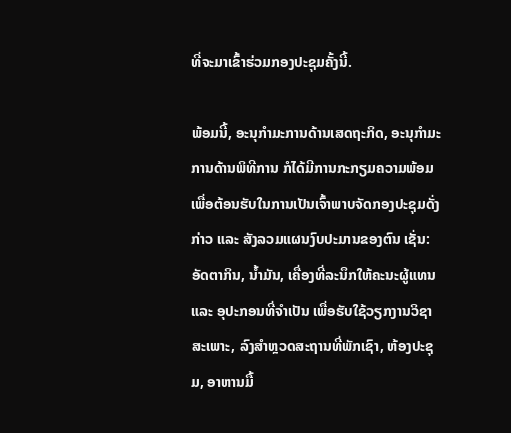ທີ່ຈະມາເຂົ້າຮ່ວມກອງປະຊຸມຄັ້ງນີ້.

ພ້ອມນີ້, ອະນຸກໍາມະການດ້ານເສດຖະກິດ, ອະນຸກໍາມະການດ້ານພິທີການ ກໍໄດ້ມີການກະກຽມຄວາມພ້ອມ ເພື່ອຕ້ອນຮັບໃນການເປັນເຈົ້າພາບຈັດກອງປະຊຸມດັ່ງກ່າວ ແລະ ສັງລວມແຜນງົບປະມານຂອງຕົນ ເຊັ່ນ: ອັດຕາກິນ, ນໍ້າມັນ, ເຄື່ອງທີ່ລະນຶກໃຫ້ຄະນະຜູ້ແທນ ແລະ ອຸປະກອນທີ່ຈຳເປັນ ເພື່ອຮັບໃຊ້ວຽກງານວິຊາສະເພາະ, ລົງສຳຫຼວດສະຖານທີ່ພັກເຊົາ, ຫ້ອງປະຊຸມ, ອາຫານມື້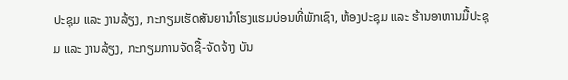ປະຊຸມ ແລະ ງານລ້ຽງ, ກະກຽມເຮັດສັນຍານໍາໂຮງແຮມບ່ອນທີ່ພັກເຊົາ, ຫ້ອງປະຊຸມ ແລະ ຮ້ານອາຫານມື້ປະຊຸມ ແລະ ງານລ້ຽງ, ກະກຽມການຈັດຊື້-ຈັດຈ້າງ ບັນ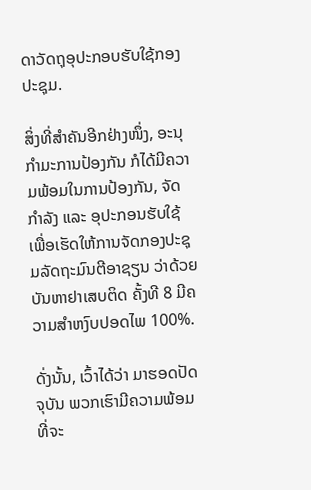ດາວັດຖຸອຸປະກອບຮັບໃຊ້ກອງປະຊຸມ.

ສິ່ງທີ່ສໍາຄັນອີກຢ່າງໜຶ່ງ, ອະນຸກໍາມະການປ້ອງກັນ ກໍໄດ້ມີຄວາມພ້ອມໃນການປ້ອງກັນ, ຈັດກໍາລັງ ແລະ ອຸປະກອນຮັບໃຊ້ ເພື່ອເຮັດໃຫ້ການຈັດກອງປະຊຸມລັດຖະມົນຕີອາຊຽນ ວ່າດ້ວຍ ບັນຫາຢາເສບຕິດ ຄັ້ງທີ 8 ມີຄວາມສໍາຫງົບປອດໄພ 100%.

ດັ່ງນັ້ນ, ເວົ້າໄດ້ວ່າ ມາຮອດປັດຈຸບັນ ພວກເຮົາມີຄວາມພ້ອມທີ່ຈະ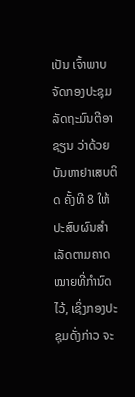ເປັນ ເຈົ້າພາບຈັດກອງປະຊຸມລັດຖະມົນຕີອາຊຽນ ວ່າດ້ວຍ ບັນຫາຢາເສບຕິດ ຄັ້ງທີ 8 ໃຫ້ປະສົບຜົນສໍາເລັດຕາມຄາດໝາຍທີ່ກໍານົດໄວ້, ເຊິ່ງກອງປະຊຸມດັ່ງກ່າວ ຈະ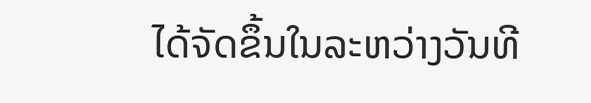ໄດ້ຈັດຂຶ້ນໃນລະຫວ່າງວັນທີ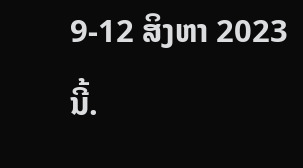9-12 ສິງຫາ 2023 ນີ້.